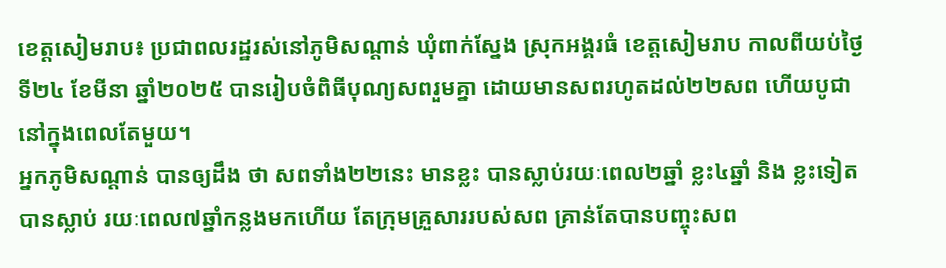ខេត្តសៀមរាប៖ ប្រជាពលរដ្ឋរស់នៅភូមិសណ្ដាន់ ឃុំពាក់ស្នែង ស្រុកអង្គរធំ ខេត្តសៀមរាប កាលពីយប់ថ្ងៃទី២៤ ខែមីនា ឆ្នាំ២០២៥ បានរៀបចំពិធីបុណ្យសពរួមគ្នា ដោយមានសពរហូតដល់២២សព ហើយបូជា នៅក្នុងពេលតែមួយ។
អ្នកភូមិសណ្ដាន់ បានឲ្យដឹង ថា សពទាំង២២នេះ មានខ្លះ បានស្លាប់រយៈពេល២ឆ្នាំ ខ្លះ៤ឆ្នាំ និង ខ្លះទៀត បានស្លាប់ រយៈពេល៧ឆ្នាំកន្លងមកហើយ តែក្រុមគ្រួសាររបស់សព គ្រាន់តែបានបញ្ចុះសព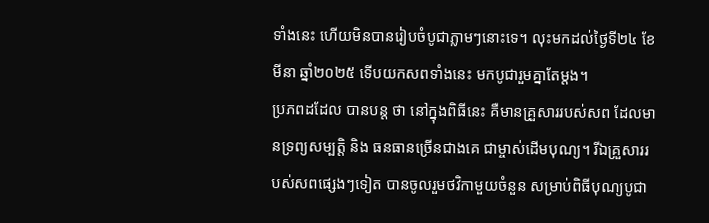ទាំងនេះ ហើយមិនបានរៀបចំបូជាភ្លាមៗនោះទេ។ លុះមកដល់ថ្ងៃទី២៤ ខែមីនា ឆ្នាំ២០២៥ ទើបយកសពទាំងនេះ មកបូជារួមគ្នាតែម្ដង។
ប្រភពដដែល បានបន្ដ ថា នៅក្នុងពិធីនេះ គឺមានគ្រួសាររបស់សព ដែលមានទ្រព្យសម្បត្ដិ និង ធនធានច្រើនជាងគេ ជាម្ចាស់ដើមបុណ្យ។ រីឯគួ្រសាររបស់សពផ្សេងៗទៀត បានចូលរួមថវិកាមួយចំនួន សម្រាប់ពិធីបុណ្យបូជា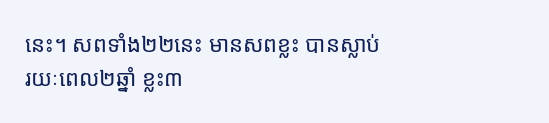នេះ។ សពទាំង២២នេះ មានសពខ្លះ បានស្លាប់រយៈពេល២ឆ្នាំ ខ្លះ៣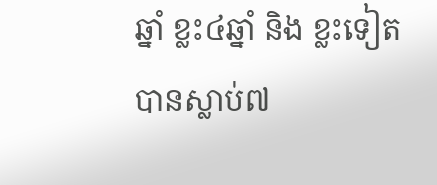ឆ្នាំ ខ្លះ៤ឆ្នាំ និង ខ្លះទៀតបានស្លាប់៧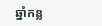ឆ្នាំកន្ល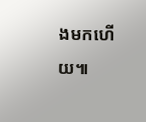ងមកហើយ៕